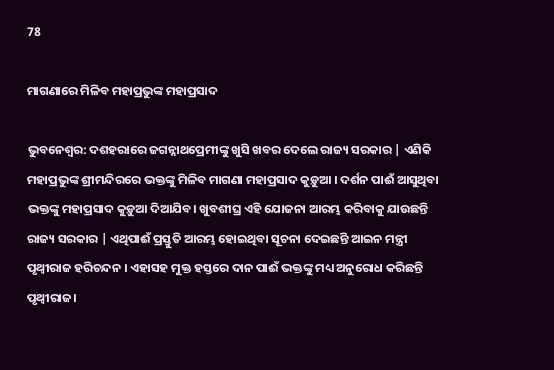78

ମାଗଣାରେ ମିଳିବ ମହାପ୍ରଭୁଙ୍କ ମହାପ୍ରସାଦ

ଭୁବନେଶ୍ୱର: ଦଶହରାରେ ଜଗନ୍ନାଥପ୍ରେମୀଙ୍କୁ ଖୁସି ଖବର ଦେଲେ ରାଜ୍ୟ ସରକାର | ଏଣିକି ମହାପ୍ରଭୁଙ୍କ ଶ୍ରୀମନ୍ଦିରରେ ଭକ୍ତଙ୍କୁ ମିଳିବ ମାଗଣା ମହାପ୍ରସାଦ କୁଡ଼ୁଆ । ଦର୍ଶନ ପାଈଁ ଆସୁଥିବା ଭକ୍ତଙ୍କୁ ମହାପ୍ରସାଦ କୁଡ଼ୁଆ ଦିଆଯିବ। ଖୁବଶୀଘ୍ର ଏହି ଯୋଜନା ଆରମ୍ଭ କରିବାକୁ ଯାଉଛନ୍ତି ରାଜ୍ୟ ସରକାର | ଏଥିପାଈଁ ପ୍ରସ୍ତୁତି ଆରମ୍ଭ ହୋଇଥିବା ସୂଚନା ଦେଇଛନ୍ତି ଆଇନ ମନ୍ତ୍ରୀ ପୃଥ୍ୱୀରାଜ ହରିଚନ୍ଦନ । ଏହାସହ ମୁକ୍ତ ହସ୍ତରେ ଦାନ ପାଈଁ ଭକ୍ତଙ୍କୁ ମଧ୍ୟ ଅନୁରୋଧ କରିଛନ୍ତି ପୃଥ୍ୱୀରାଜ।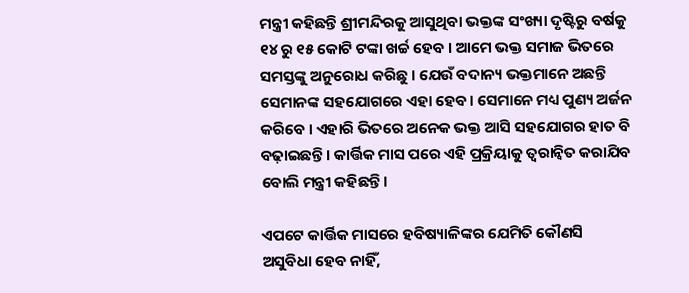ମନ୍ତ୍ରୀ କହିଛନ୍ତି ଶ୍ରୀମନ୍ଦିରକୁ ଆସୁଥିବା ଭକ୍ତଙ୍କ ସଂଖ୍ୟା ଦୃଷ୍ଟିରୁ ବର୍ଷକୁ ୧୪ ରୁ ୧୫ କୋଟି ଟଙ୍କା ଖର୍ଚ୍ଚ ହେବ । ଆମେ ଭକ୍ତ ସମାଜ ଭିତରେ ସମସ୍ତଙ୍କୁ ଅନୁରୋଧ କରିଛୁ । ଯେଉଁ ବଦାନ୍ୟ ଭକ୍ତମାନେ ଅଛନ୍ତି ସେମାନଙ୍କ ସହଯୋଗରେ ଏହା ହେବ। ସେମାନେ ମଧ୍ୟ ପୁଣ୍ୟ ଅର୍ଜନ କରିବେ । ଏହାରି ଭିତରେ ଅନେକ ଭକ୍ତ ଆସି ସହଯୋଗର ହାତ ବି ବଢ଼ାଇଛନ୍ତି । କାର୍ତ୍ତିକ ମାସ ପରେ ଏହି ପ୍ରକ୍ରିୟାକୁ ତ୍ୱରାନ୍ୱିତ କରାଯିବ ବୋଲି ମନ୍ତ୍ରୀ କହିଛନ୍ତି।

ଏପଟେ କାର୍ତ୍ତିକ ମାସରେ ହବିଷ୍ୟାଳିଙ୍କର ଯେମିତି କୌଣସି ଅସୁବିଧା ହେବ ନାହିଁ,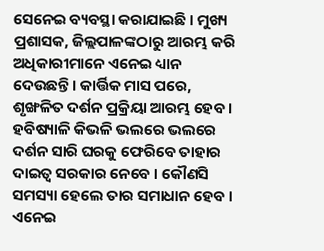ସେନେଇ ବ୍ୟବସ୍ଥା କରାଯାଇଛି । ମୁଖ୍ୟ ପ୍ରଶାସକ, ଜିଲ୍ଲପାଳଙ୍କଠାରୁ ଆରମ୍ଭ କରି ଅଧିକାରୀମାନେ ଏନେଇ ଧ୍ୟାନ ଦେଉଛନ୍ତି । କାର୍ତ୍ତିକ ମାସ ପରେ, ଶୃଙ୍ଖଳିତ ଦର୍ଶନ ପ୍ରକ୍ରିୟା ଆରମ୍ଭ ହେବ । ହବିଷ୍ୟାଳି କିଭଳି ଭଲରେ ଭଲରେ ଦର୍ଶନ ସାରି ଘରକୁ ଫେରିବେ ତାହାର ଦାଇତ୍ୱ ସରକାର ନେବେ । କୌଣସି ସମସ୍ୟା ହେଲେ ତାର ସମାଧାନ ହେବ । ଏନେଇ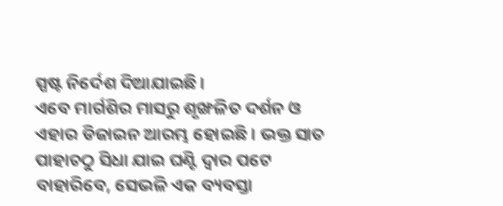ସ୍ପଷ୍ଟ ନିର୍ଦେଶ ଦିଆଯାଇଛି ।
ଏବେ ମାର୍ଗଶିର ମାସରୁ ଶୃଙ୍ଖଳିତ ଦର୍ଶନ ଓ ଏହାର ଡିଜାଇନ ଆରମ୍ଭ ହୋଇଛି । ଭକ୍ତ ସାତ ପାହାଚଠୁ ସିଧା ଯାଇ ଘଣ୍ଟି ଦ୍ୱାର ପଟେ ବାହାରିବେ, ସେଭଳି ଏକ ବ୍ୟବସ୍ତା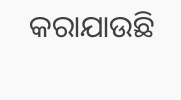କରାଯାଉଛି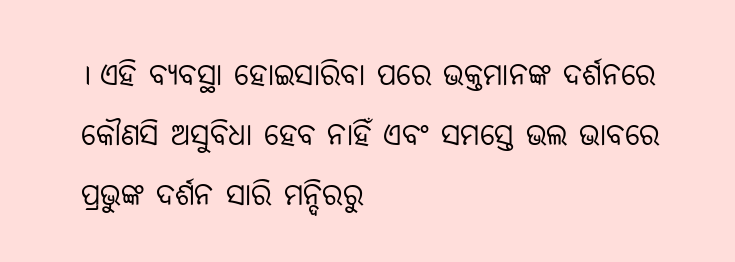। ଏହି ବ୍ୟବସ୍ଥା ହୋଇସାରିବା ପରେ ଭକ୍ତମାନଙ୍କ ଦର୍ଶନରେ କୌଣସି ଅସୁବିଧା ହେବ ନାହିଁ ଏବଂ ସମସ୍ତେ ଭଲ ଭାବରେ ପ୍ରଭୁଙ୍କ ଦର୍ଶନ ସାରି ମନ୍ଦିରରୁ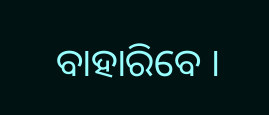ବାହାରିବେ ।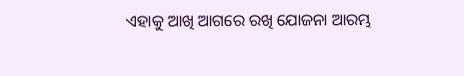ଏହାକୁ ଆଖି ଆଗରେ ରଖି ଯୋଜନା ଆରମ୍ଭ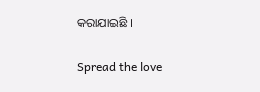କରାଯାଇଛି ।

Spread the love